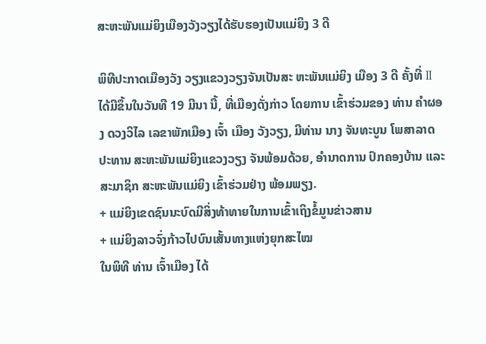ສະຫະພັນແມ່ຍິງເມືອງວັງວຽງໄດ້ຮັບຮອງເປັນແມ່ຍິງ 3 ດີ

ພິທີປະກາດເມືອງວັງ ວຽງແຂວງວຽງຈັນເປັນສະ ຫະພັນແມ່ຍິງ ເມືອງ 3 ດີ ຄັ້ງທີ່ II ໄດ້ມີຂຶ້ນໃນວັນທີ 19 ມີນາ ນີ້, ທີ່ເມືອງດັ່ງກ່າວ ໂດຍການ ເຂົ້າຮ່ວມຂອງ ທ່ານ ຄຳຜອງ ດວງວິໄລ ເລຂາພັກເມືອງ ເຈົ້າ ເມືອງ ວັງວຽງ, ມີທ່ານ ນາງ ຈັນທະບູນ ໂພສາລາດ ປະທານ ສະຫະພັນແມ່ຍິງແຂວງວຽງ ຈັນພ້ອມດ້ວຍ, ອຳນາດການ ປົກຄອງບ້ານ ແລະ ສະມາຊິກ ສະຫະພັນແມ່ຍິງ ເຂົ້າຮ່ວມຢ່າງ ພ້ອມພຽງ.
+ ແມ່ຍິງເຂດຊົນນະບົດມີສິ່ງທ້າທາຍໃນການເຂົ້າເຖິງຂໍ້ມູນຂ່າວສານ
+ ແມ່ຍິງລາວຈົ່ງກ້າວໄປບົນເສັ້ນທາງແຫ່ງຍຸກສະໄໝ
ໃນພິທີ ທ່ານ ເຈົ້າເມືອງ ໄດ້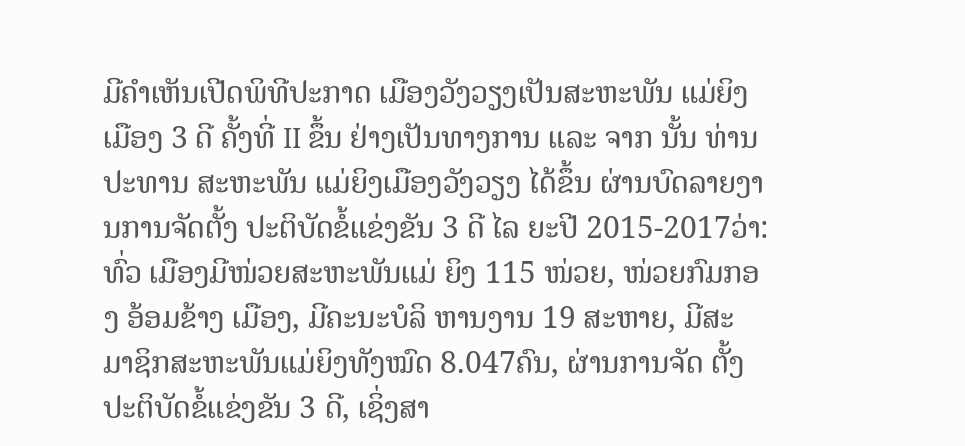ມີຄຳເຫັນເປີດພິທີປະກາດ ເມືອງວັງວຽງເປັນສະຫະພັນ ແມ່ຍິງ ເມືອງ 3 ດີ ຄັ້ງທີ່ II ຂຶ້ນ ຢ່າງເປັນທາງການ ແລະ ຈາກ ນັ້ນ ທ່ານ ປະທານ ສະຫະພັນ ແມ່ຍິງເມືອງວັງວຽງ ໄດ້ຂຶ້ນ ຜ່ານບົດລາຍງານການຈັດຕັ້ງ ປະຕິບັດຂໍ້ແຂ່ງຂັນ 3 ດີ ໄລ ຍະປີ 2015-2017ວ່າ: ທົ່ວ ເມືອງມີໜ່ວຍສະຫະພັນແມ່ ຍິງ 115 ໜ່ວຍ, ໜ່ວຍກົມກອງ ອ້ອມຂ້າງ ເມືອງ, ມີຄະນະບໍລິ ຫານງານ 19 ສະຫາຍ, ມີສະ ມາຊິກສະຫະພັນແມ່ຍິງທັງໝົດ 8.047ຄົນ, ຜ່ານການຈັດ ຕັ້ງປະຕິບັດຂໍ້ແຂ່ງຂັນ 3 ດີ, ເຊິ່ງສາ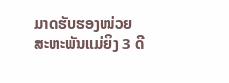ມາດຮັບຮອງໜ່ວຍ ສະຫະພັນແມ່ຍິງ 3 ດີ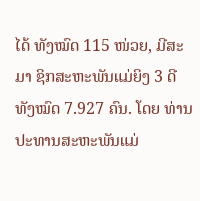ໄດ້ ທັງໝົດ 115 ໜ່ວຍ, ມີສະມາ ຊິກສະຫະພັນແມ່ຍິງ 3 ດີ ທັງໝົດ 7.927 ຄົນ. ໂດຍ ທ່ານ ປະທານສະຫະພັນແມ່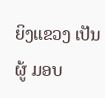ຍິງແຂວງ ເປັນຜູ້ ມອບ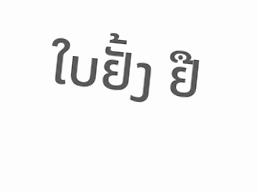ໃບຢັ້ງ ຢື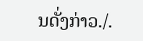ນດັ່ງກ່າວ./.